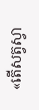«តើសត្វស្វា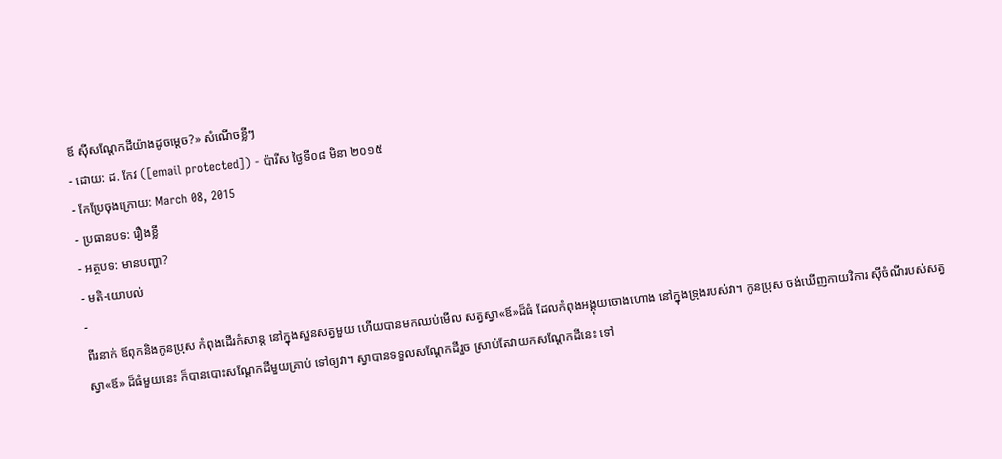ឪ ស៊ីសណ្ដែកដីយ៉ាងដូចម្ដេច?» សំណើចខ្លីៗ
- ដោយ: ដ. កែវ ([email protected]) - ប៉ារីស ថ្ងៃទី០៨ មិនា ២០១៥
- កែប្រែចុងក្រោយ: March 08, 2015
- ប្រធានបទ: រឿងខ្លី
- អត្ថបទ: មានបញ្ហា?
- មតិ-យោបល់
-
ពីរនាក់ ឪពុកនិងកូនប្រុស កំពុងដើរកំសាន្ដ នៅក្នុងសួនសត្វមួយ ហើយបានមកឈប់មើល សត្វស្វា«ឪ»ដ៏ធំ ដែលកំពុងអង្គុយចោងហោង នៅក្នុងទ្រុងរបស់វា។ កូនប្រុស ចង់ឃើញកាយវិការ ស៊ីចំណីរបស់សត្វស្វា«ឪ» ដ៏ធំមួយនេះ ក៏បានបោះសណ្ដែកដីមួយគ្រាប់ ទៅឲ្យវា។ ស្វាបានទទួលសណ្ដែកដីរួច ស្រាប់តែវាយកសណ្ដែកដីនេះ ទៅ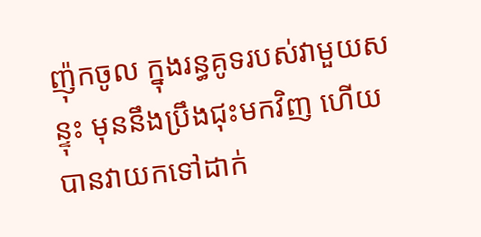ញ៉ុកចូល ក្នុងរន្ធគូទរបស់វាមួយសន្ទុះ មុននឹងប្រឹងជុះមកវិញ ហើយបានវាយកទៅដាក់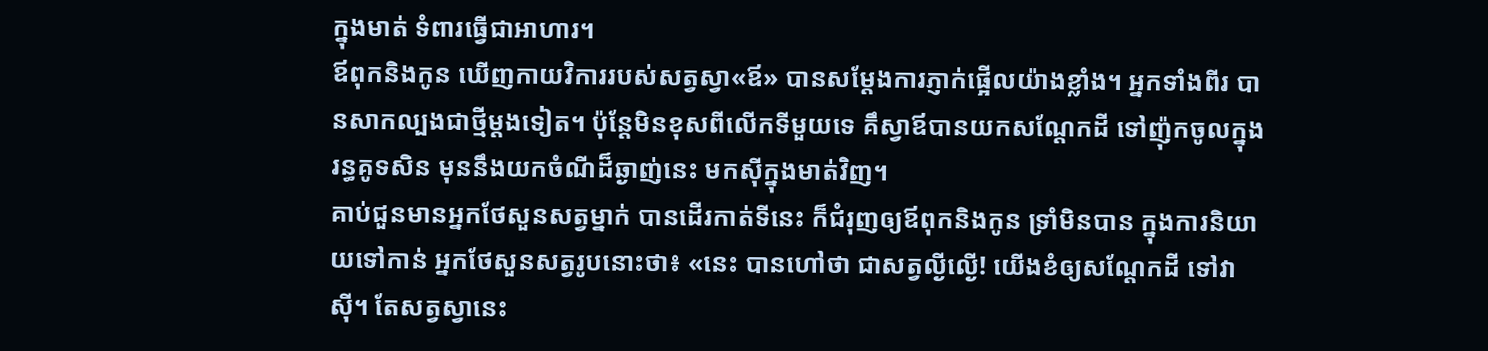ក្នុងមាត់ ទំពារធ្វើជាអាហារ។
ឪពុកនិងកូន ឃើញកាយវិការរបស់សត្វស្វា«ឪ» បានសម្ដែងការភ្ញាក់ផ្អើលយ៉ាងខ្លាំង។ អ្នកទាំងពីរ បានសាកល្បងជាថ្មីម្ដងទៀត។ ប៉ុន្តែមិនខុសពីលើកទីមួយទេ គឹស្វាឪបានយកសណ្ដែកដី ទៅញ៉ុកចូលក្នុងរន្ធគូទសិន មុននឹងយកចំណីដ៏ឆ្ងាញ់នេះ មកស៊ីក្នុងមាត់វិញ។
គាប់ជួនមានអ្នកថែសួនសត្វម្នាក់ បានដើរកាត់ទីនេះ ក៏ជំរុញឲ្យឪពុកនិងកូន ទ្រាំមិនបាន ក្នុងការនិយាយទៅកាន់ អ្នកថែសួនសត្វរូបនោះថា៖ «នេះ បានហៅថា ជាសត្វល្ងីល្ងើ! យើងខំឲ្យសណ្ដែកដី ទៅវាស៊ី។ តែសត្វស្វានេះ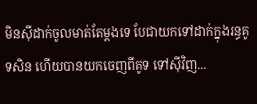មិនស៊ីដាក់ចូលមាត់តែម្ដងទេ បែជាយកទៅដាក់ក្នុងរន្ធគូទសិន ហើយបានយកចេញពីគូទ ទៅស៊ីវិញ...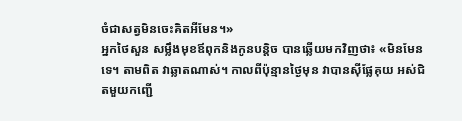ចំជាសត្វមិនចេះគិតអីមែន។»
អ្នកថៃសួន សម្លឹងមុខឪពុកនិងកូនបន្ដិច បានឆ្លើយមកវិញថា៖ «មិនមែនទេ។ តាមពិត វាឆ្លាតណាស់។ កាលពីប៉ុន្មានថ្ងៃមុន វាបានស៊ីផ្លែគុយ អស់ជិតមួយកញ្ជើ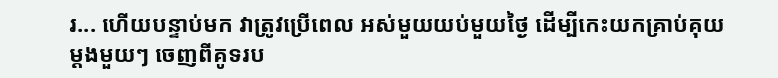រ... ហើយបន្ទាប់មក វាត្រូវប្រើពេល អស់មួយយប់មួយថ្ងៃ ដើម្បីកេះយកគ្រាប់គុយម្ដងមួយៗ ចេញពីគូទរប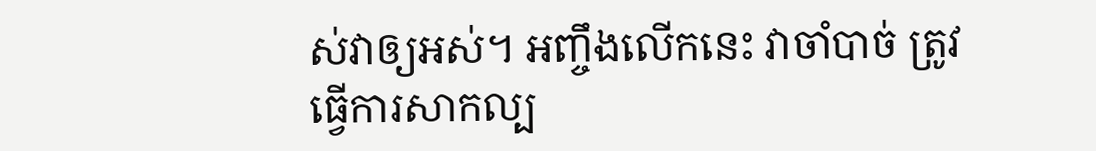ស់វាឲ្យអស់។ អញ្ចឹងលើកនេះ វាចាំបាច់ ត្រូវធ្វើការសាកល្ប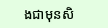ងជាមុនសិ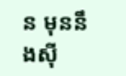ន មុននឹងស៊ី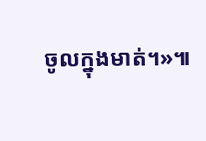ចូលក្នុងមាត់។»៕